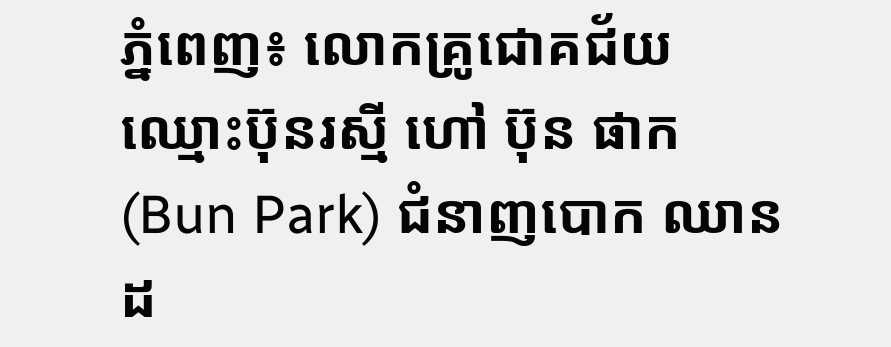ភ្នំពេញ៖ លោកគ្រូជោគជ័យ ឈ្មោះប៊ុនរស្មី ហៅ ប៊ុន ផាក (Bun Park) ជំនាញបោក ឈានដ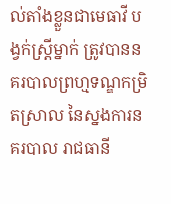ល់តាំងខ្លួនជាមេធាវី បង្វក់ស្ត្រីម្នាក់ ត្រូវបាននគរបាលព្រហ្មទណ្ឌកម្រិតស្រាល នៃស្នងការនគរបាល រាជធានី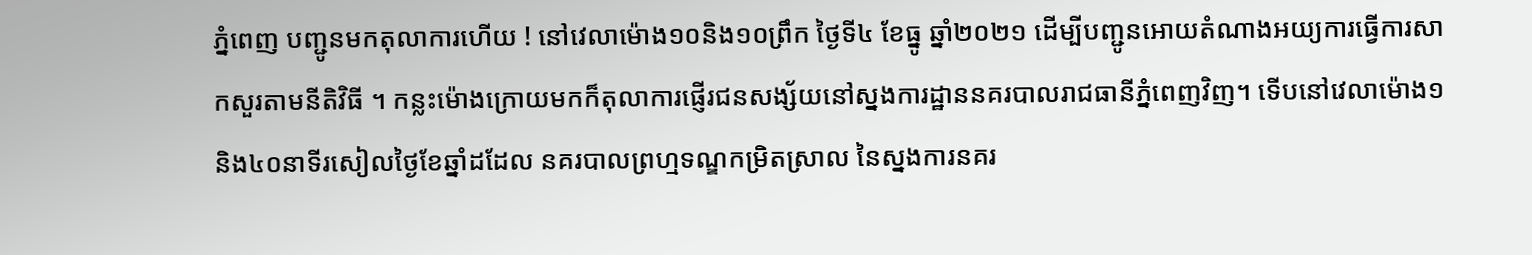ភ្នំពេញ បញ្ជូនមកតុលាការហើយ ! នៅវេលាម៉ោង១០និង១០ព្រឹក ថ្ងៃទី៤ ខែធ្នូ ឆ្នាំ២០២១ ដើម្បីបញ្ជូនអោយតំណាងអយ្យការធ្វើការសាកសួរតាមនីតិវិធី ។ កន្លះម៉ោងក្រោយមកក៏តុលាការផ្ញើរជនសង្ស័យនៅស្នងការដ្ឋាននគរបាលរាជធានីភ្នំពេញវិញ។ ទើបនៅវេលាម៉ោង១និង៤០នាទីរសៀលថ្ងៃខែឆ្នាំដដែល នគរបាលព្រហ្មទណ្ឌកម្រិតស្រាល នៃស្នងការនគរ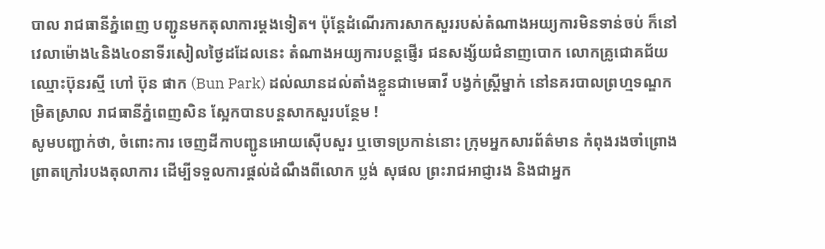បាល រាជធានីភ្នំពេញ បញ្ជូនមកតុលាការម្តងទៀត។ ប៉ុន្តែដំណើរការសាកសួររបស់តំណាងអយ្យការមិនទាន់ចប់ ក៏នៅវេលាម៉ោង៤និង៤០នាទីរសៀលថ្ងៃដដែលនេះ តំណាងអយ្យការបន្តផ្ញើរ ជនសង្ស័យជំនាញបោក លោកគ្រូជោគជ័យ ឈ្មោះប៊ុនរស្មី ហៅ ប៊ុន ផាក (Bun Park) ដល់ឈានដល់តាំងខ្លួនជាមេធាវី បង្វក់ស្ត្រីម្នាក់ នៅនគរបាលព្រហ្មទណ្ឌកម្រិតស្រាល រាជធានីភ្នំពេញសិន ស្អែកបានបន្តសាកសួរបន្ថែម !
សូមបញ្ជាក់ថា, ចំពោះការ ចេញដីកាបញ្ជូនអោយស៊ើបសួរ ឬចោទប្រកាន់នោះ ក្រុមអ្នកសារព័ត៌មាន កំពុងរងចាំព្រោងព្រាតក្រៅរបងតុលាការ ដើម្បីទទួលការផ្តល់ដំណឹងពីលោក ប្លង់ សុផល ព្រះរាជអាជ្ញារង និងជាអ្នក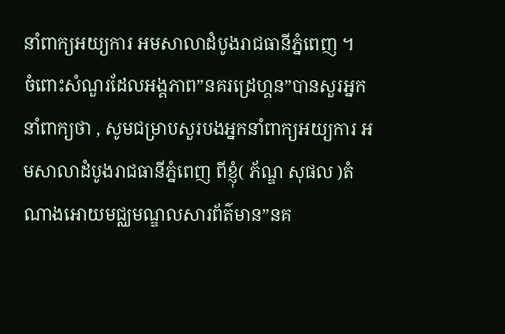នាំពាក្យអយ្យការ អមសាលាដំបូងរាជធានីភ្នំពេញ ។
ចំពោះសំណួរដែលអង្គភាព”នគរដ្រេហ្គន”បានសួរអ្នកនាំពាក្យថា , សូមជម្រាបសួរបងអ្នកនាំពាក្យអយ្យការ អមសាលាដំបូងរាជធានីភ្នំពេញ ពីខ្ញុំ( ភ័ណ្ឌ សុផល )តំណាងអោយមជ្ឈមណ្ឌលសារព័ត៌មាន”នគ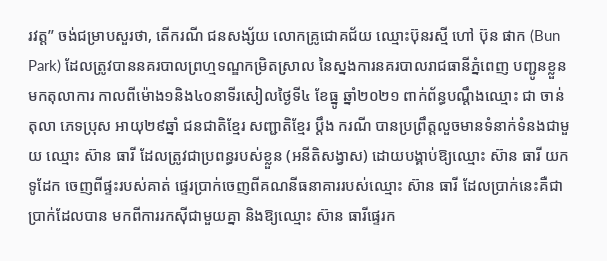រវត្ត” ចង់ជម្រាបសួរថា, តើករណី ជនសង្ស័យ លោកគ្រូជោគជ័យ ឈ្មោះប៊ុនរស្មី ហៅ ប៊ុន ផាក (Bun Park) ដែលត្រូវបាននគរបាលព្រហ្មទណ្ឌកម្រិតស្រាល នៃស្នងការនគរបាលរាជធានីភ្នំពេញ បញ្ជូនខ្លួនមកតុលាការ កាលពីម៉ោង១និង៤០នាទីរសៀលថ្ងៃទី៤ ខែធ្នូ ឆ្នាំ២០២១ ពាក់ព័ន្ធបណ្តឹងឈ្មោះ ជា ចាន់តុលា ភេទប្រុស អាយុ២៩ឆ្នាំ ជនជាតិខ្មែរ សញ្ជាតិខ្មែរ ប្តឹង ករណី បានប្រព្រឹត្តលួចមានទំនាក់ទំនងជាមួយ ឈ្មោះ ស៊ាន ធារី ដែលត្រូវជាប្រពន្ធរបស់ខ្លួន (អនីតិសង្វាស) ដោយបង្គាប់ឱ្យឈ្មោះ ស៊ាន ធារី យកទូដែក ចេញពីផ្ទះរបស់គាត់ ផ្ទេរប្រាក់ចេញពីគណនីធនាគាររបស់ឈ្មោះ ស៊ាន ធារី ដែលប្រាក់នេះគឺជាប្រាក់ដែលបាន មកពីការរកស៊ីជាមួយគ្នា និងឱ្យឈ្មោះ ស៊ាន ធារីផ្ទេរក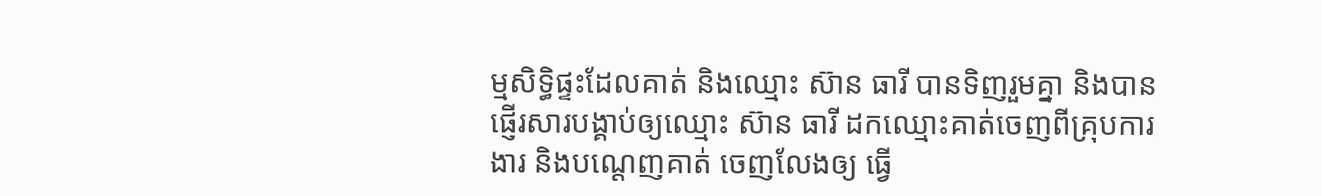ម្មសិទ្ធិផ្ទះដែលគាត់ និងឈ្មោះ ស៊ាន ធារី បានទិញរួមគ្នា និងបានផ្ញើរសារបង្គាប់ឲ្យឈ្មោះ ស៊ាន ធារី ដកឈ្មោះគាត់ចេញពីគ្រុបការងារ និងបណ្ដេញគាត់ ចេញលែងឲ្យ ធ្វើ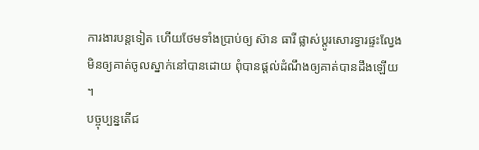ការងារបន្តទៀត ហើយថែមទាំងប្រាប់ឲ្យ ស៊ាន ធារី ផ្លាស់ប្តូរសោរទ្វារផ្ទះលែ្វងមិនឲ្យគាត់ចូលស្នាក់នៅបានដោយ ពុំបានផ្ដល់ដំណឹងឲ្យគាត់បានដឹងឡើយ ។
បច្ចុប្បន្នតើជ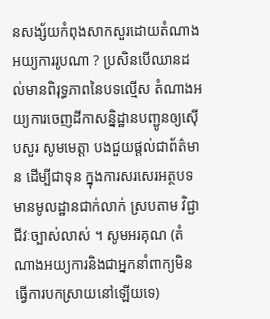នសង្ស័យកំពុងសាកសួរដោយតំណាងអយ្យការរូបណា ? ប្រសិនបើឈានដល់មានពិរុទ្ធភាពនៃបទល្មើស តំណាងអយ្យការចេញដីកាសន្និដ្ឋានបញ្ជូនឲ្យស៊ើបសួរ សូមមេត្តា បងជួយផ្តល់ជាព័ត៌មាន ដើម្បីជាទុន ក្នុងការសរសេរអត្ថបទ មានមូលដ្ឋានជាក់លាក់ ស្របតាម វិជ្ជាជីវៈច្បាស់លាស់ ។ សូមអរគុណ (តំណាងអយ្យការនិងជាអ្នកនាំពាក្យមិន ធ្វើការបកស្រាយនៅឡើយទេ)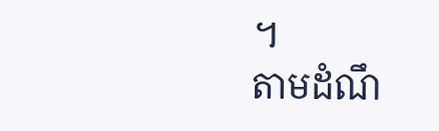។
តាមដំណឹ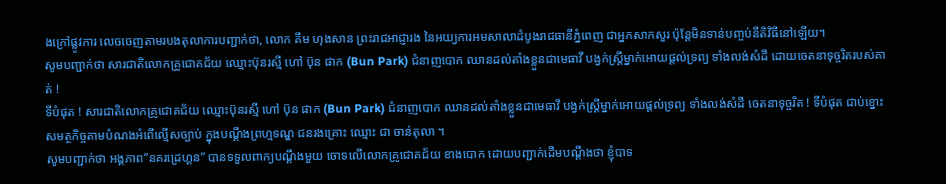ងក្រៅផ្លូវការ លេចចេញតាមរបងតុលាការបញ្ជាក់ថា, លោក គឹម ហុងសាន ព្រះរាជអាជ្ញារង នៃអយ្យការអមសាលាដំបូងរាជធានីភ្នំពេញ ជាអ្នកសាកសួរ ប៉ុន្តែមិនទាន់បញ្ចប់នីតិវិធីនៅឡើយ។
សូមបញ្ជាក់ថា សារជាតិលោកគ្រូជោគជ័យ ឈ្មោះប៊ុនរស្មី ហៅ ប៊ុន ផាក (Bun Park) ជំនាញបោក ឈានដល់តាំងខ្លួនជាមេធាវី បង្វក់ស្ត្រីម្នាក់អោយផ្តល់ទ្រព្យ ទាំងលង់សំដី ដោយចេតនាទុច្ចរិតរបស់គាត់ !
ទីបំផុត ! សារជាតិលោកគ្រូជោគជ័យ ឈ្មោះប៊ុនរស្មី ហៅ ប៊ុន ផាក (Bun Park) ជំនាញបោក ឈានដល់តាំងខ្លួនជាមេធាវី បង្វក់ស្ត្រីម្នាក់អោយផ្តល់ទ្រព្យ ទាំងលង់សំដី ចេតនាទុច្ចរិត ! ទីបំផុត ជាប់ខ្នោះសមត្ថកិច្ចតាមបំណងអំពើល្មើសច្បាប់ ក្នុងបណ្តឹងព្រហ្មទណ្ឌ ជនរងគ្រោះ ឈ្មោះ ជា ចាន់តុលា ។
សូមបញ្ជាក់ថា អង្គភាព”នគរដ្រេហ្គន” បានទទួលពាក្យបណ្តឹងមួយ ចោទលើលោកគ្រូជោគជ័យ ខាងបោក ដោយបញ្ជាក់ដើមបណ្ដឹងថា ខ្ញុំបាទ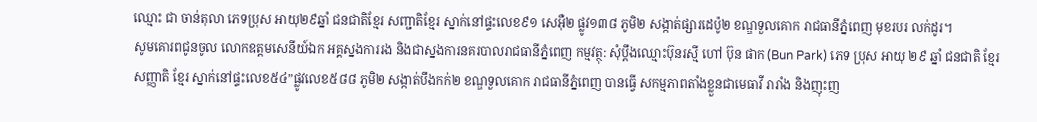ឈ្មោះ ជា ចាន់តុលា ភេទប្រុស អាយុ២៩ឆ្នាំ ជនជាតិខ្មែរ សញ្ជាតិខ្មែរ ស្នាក់នៅផ្ទះលេខ៩១ សេអ៊ឺ២ ផ្លូវ១៣៨ ភូមិ២ សង្កាត់ផ្សារដេប៉ូ២ ខណ្ឌទួលគោក រាជធានីភ្នំពេញ មុខរបរ លក់ដូរ។
សូមគោរពជូនចូល លោកឧត្តមសេនីយ៍ឯក អគ្គស្នងការរង និងជាស្នងការនគរបាលរាជធានីភ្នំពេញ កម្មវត្ថុ: សុំប្ដឹងឈ្មោះប៊ុនរស្មី ហៅ ប៊ុន ផាក (Bun Park) ភេទ ប្រុស អាយុ ២៩ ឆ្នាំ ជនជាតិ ខ្មែរ សញ្ញាតិ ខ្មែរ ស្នាក់នៅផ្ទះលេខ៥៤”ផ្លូវលេខ៥៨៨ ភូមិ២ សង្កាត់បឹងកក់២ ខណ្ឌទួលគោក រាជធានីភ្នំពេញ បានធ្វើ សកម្មភាពតាំងខ្លួនជាមេធាវី រារាំង និងញុះញ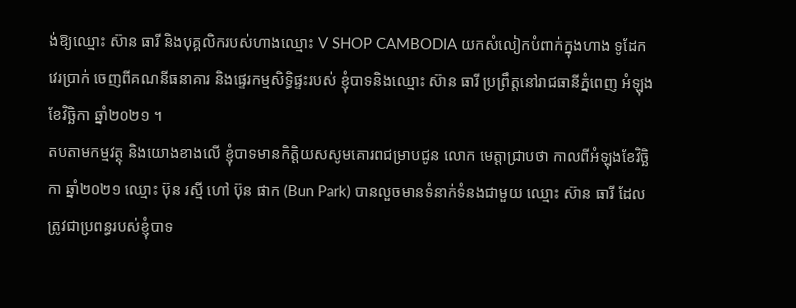ង់ឱ្យឈ្មោះ ស៊ាន ធារី និងបុគ្គលិករបស់ហាងឈ្មោះ V SHOP CAMBODIA យកសំលៀកបំពាក់ក្នុងហាង ទូដែក វេរប្រាក់ ចេញពីគណនីធនាគារ និងផ្ទេរកម្មសិទ្ធិផ្ទះរបស់ ខ្ញុំបាទនិងឈ្មោះ ស៊ាន ធារី ប្រព្រឹត្តនៅរាជធានីភ្នំពេញ អំឡុងខែវិច្ឆិកា ឆ្នាំ២០២១ ។
តបតាមកម្មវត្ថុ និងយោងខាងលើ ខ្ញុំបាទមានកិត្តិយសសូមគោរពជម្រាបជូន លោក មេត្តាជ្រាបថា កាលពីអំឡុងខែវិច្ឆិកា ឆ្នាំ២០២១ ឈ្មោះ ប៊ុន រស្មី ហៅ ប៊ុន ផាក (Bun Park) បានលួចមានទំនាក់ទំនងជាមួយ ឈ្មោះ ស៊ាន ធារី ដែលត្រូវជាប្រពន្ធរបស់ខ្ញុំបាទ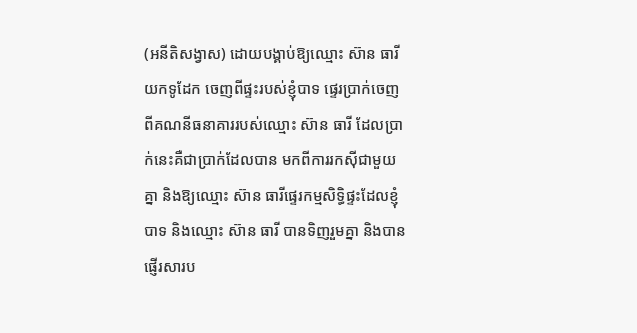(អនីតិសង្វាស) ដោយបង្គាប់ឱ្យឈ្មោះ ស៊ាន ធារី យកទូដែក ចេញពីផ្ទះរបស់ខ្ញុំបាទ ផ្ទេរប្រាក់ចេញពីគណនីធនាគាររបស់ឈ្មោះ ស៊ាន ធារី ដែលប្រាក់នេះគឺជាប្រាក់ដែលបាន មកពីការរកស៊ីជាមួយគ្នា និងឱ្យឈ្មោះ ស៊ាន ធារីផ្ទេរកម្មសិទ្ធិផ្ទះដែលខ្ញុំបាទ និងឈ្មោះ ស៊ាន ធារី បានទិញរួមគ្នា និងបានផ្ញើរសារប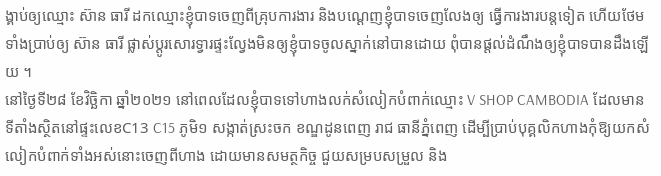ង្គាប់ឲ្យឈ្មោះ ស៊ាន ធារី ដកឈ្មោះខ្ញុំបាទចេញពីគ្រុបការងារ និងបណ្ដេញខ្ញុំបាទចេញលែងឲ្យ ធ្វើការងារបន្តទៀត ហើយថែមទាំងប្រាប់ឲ្យ ស៊ាន ធារី ផ្លាស់ប្តូរសោរទ្វារផ្ទះលែ្វងមិនឲ្យខ្ញុំបាទចូលស្នាក់នៅបានដោយ ពុំបានផ្ដល់ដំណឹងឲ្យខ្ញុំបាទបានដឹងឡើយ ។
នៅថ្ងៃទី២៨ ខែវិច្ឆិកា ឆ្នាំ២០២១ នៅពេលដែលខ្ញុំបាទទៅហាងលក់សំលៀកបំពាក់ឈ្មោះ V SHOP CAMBODIA ដែលមាន ទីតាំងស្ថិតនៅផ្ទះលេខC13 C15 ភូមិ១ សង្កាត់ស្រះចក ខណ្ឌដូនពេញ រាជ ធានីភ្នំពេញ ដើម្បីប្រាប់បុគ្គលិកហាងកុំឱ្យយកសំលៀកបំពាក់ទាំងអស់នោះចេញពីហាង ដោយមានសមត្ថកិច្ច ជួយសម្របសម្រួល និង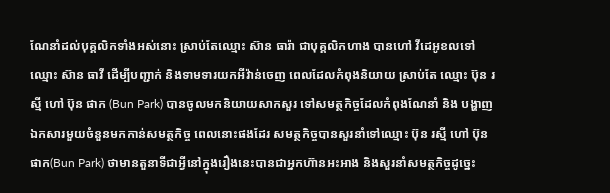ណែនាំដល់បុគ្គលិកទាំងអស់នោះ ស្រាប់តែឈ្មោះ ស៊ាន ធារ៉ា ជាបុគ្គលិកហាង បានហៅ វីដេអូខលទៅឈ្មោះ ស៊ាន ធាវី ដើម្បីបញ្ជាក់ និងទាមទារយកអីវ៉ាន់ចេញ ពេលដែលកំពុងនិយាយ ស្រាប់តែ ឈ្មោះ ប៊ុន រស្មី ហៅ ប៊ុន ផាក (Bun Park) បានចូលមកនិយាយសាកសួរ ទៅសមត្ថកិច្ចដែលកំពុងណែនាំ និង បង្ហាញឯកសារមួយចំនួនមកកាន់សមត្ថកិច្ច ពេលនោះផងដែរ សមត្ថកិច្ចបានសួរនាំទៅឈ្មោះ ប៊ុន រស្មី ហៅ ប៊ុន ផាក(Bun Park) ថាមានតួនាទីជាអ្វីនៅក្នុងរឿងនេះបានជាអ្នកហ៊ានអះអាង និងសួរនាំសមត្ថកិច្ចដូច្នេះ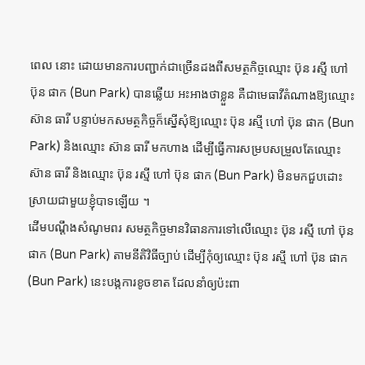ពេល នោះ ដោយមានការបញ្ជាក់ជាច្រើនដងពីសមត្ថកិច្ចឈ្មោះ ប៊ុន រស្មី ហៅ ប៊ុន ផាក (Bun Park) បានឆ្លើយ អះអាងថាខ្លួន គឺជាមេធាវីតំណាងឱ្យឈ្មោះ ស៊ាន ធារី បន្ទាប់មកសមត្ថកិច្ចក៏ស្នើសុំឱ្យឈ្មោះ ប៊ុន រស្មី ហៅ ប៊ុន ផាក (Bun Park) និងឈ្មោះ ស៊ាន ធារី មកហាង ដើម្បីធ្វើការសម្របសម្រួលតែឈ្មោះ ស៊ាន ធារី និងឈ្មោះ ប៊ុន រស្មី ហៅ ប៊ុន ផាក (Bun Park) មិនមកជួបដោះស្រាយជាមួយខ្ញុំបាទឡើយ ។
ដើមបណ្តឹងសំណូមពរ សមត្ថកិច្ចមានវិធានការទៅលើឈ្មោះ ប៊ុន រស្មី ហៅ ប៊ុន ផាក (Bun Park) តាមនីតិវិធីច្បាប់ ដើម្បីកុំឲ្យឈ្មោះ ប៊ុន រស្មី ហៅ ប៊ុន ផាក (Bun Park) នេះបង្កការខូចខាត ដែលនាំឲ្យប៉ះពា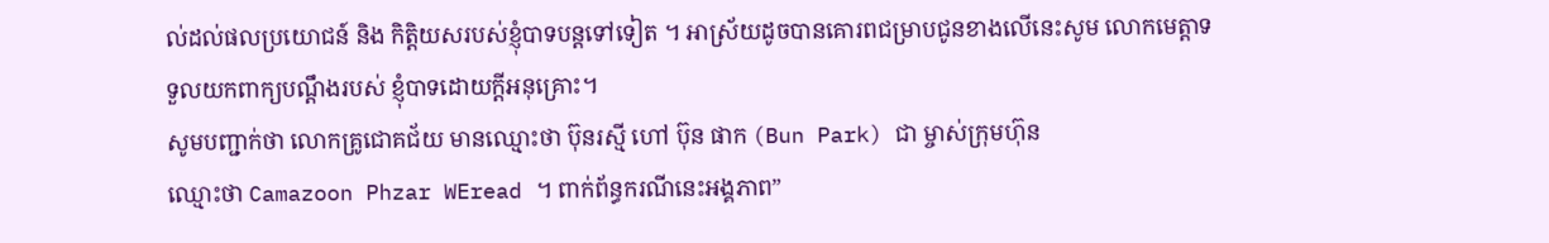ល់ដល់ផលប្រយោជន៍ និង កិត្តិយសរបស់ខ្ញុំបាទបន្តទៅទៀត ។ អាស្រ័យដូចបានគោរពជម្រាបជូនខាងលើនេះសូម លោកមេត្តាទទួលយកពាក្យបណ្តឹងរបស់ ខ្ញុំបាទដោយក្តីអនុគ្រោះ។
សូមបញ្ជាក់ថា លោកគ្រូជោគជ័យ មានឈ្មោះថា ប៊ុនរស្មី ហៅ ប៊ុន ផាក (Bun Park) ជា ម្ចាស់ក្រុមហ៊ុន
ឈ្មោះថា Camazoon Phzar WEread ។ ពាក់ព័ន្ធករណីនេះអង្គភាព”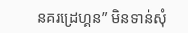នគរដ្រេហ្គន” មិនទាន់សុំ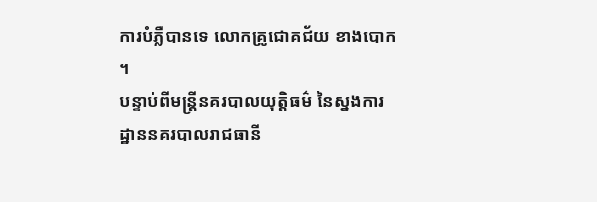ការបំភ្លឺបានទេ លោកគ្រូជោគជ័យ ខាងបោក ។
បន្ទាប់ពីមន្រ្តីនគរបាលយុត្តិធម៌ នៃស្នងការដ្ឋាននគរបាលរាជធានី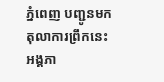ភ្នំពេញ បញ្ជូនមកតុលាការព្រឹកនេះ អង្គភា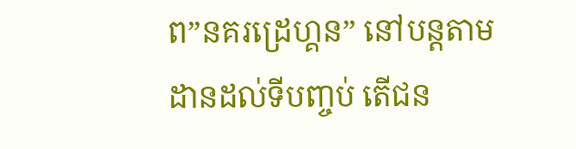ព”នគរដ្រេហ្គន” នៅបន្តតាមដានដល់ទីបញ្ចប់ តើជន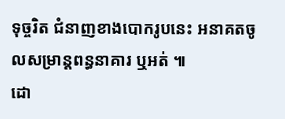ទុច្ចរិត ជំនាញខាងបោករូបនេះ អនាគតចូលសម្រាន្តពន្ធនាគារ ឬអត់ ៕
ដោ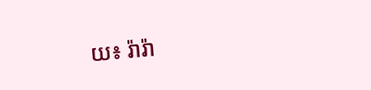យ៖ រ៉ារ៉ា